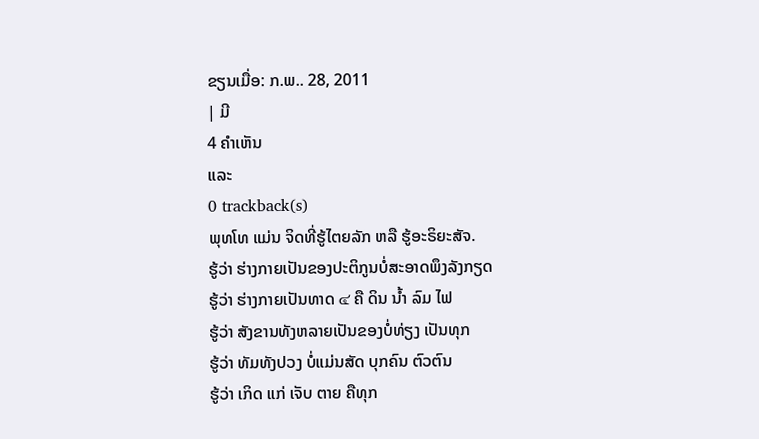ຂຽນເມື່ອ: ກ.ພ.. 28, 2011
| ມີ
4 ຄຳເຫັນ
ແລະ
0 trackback(s)
ພຸທໂທ ແມ່ນ ຈິດທີ່ຮູ້ໄຕຍລັກ ຫລື ຮູ້ອະຣິຍະສັຈ.
ຮູ້ວ່າ ຮ່າງກາຍເປັນຂອງປະຕິກູນບໍ່ສະອາດພຶງລັງກຽດ
ຮູ້ວ່າ ຮ່າງກາຍເປັນທາດ ๔ ຄື ດິນ ນ້ຳ ລົມ ໄຟ
ຮູ້ວ່າ ສັງຂານທັງຫລາຍເປັນຂອງບໍ່ທ່ຽງ ເປັນທຸກ
ຮູ້ວ່າ ທັມທັງປວງ ບໍ່ແມ່ນສັດ ບຸກຄົນ ຕົວຕົນ
ຮູ້ວ່າ ເກິດ ແກ່ ເຈັບ ຕາຍ ຄືທຸກ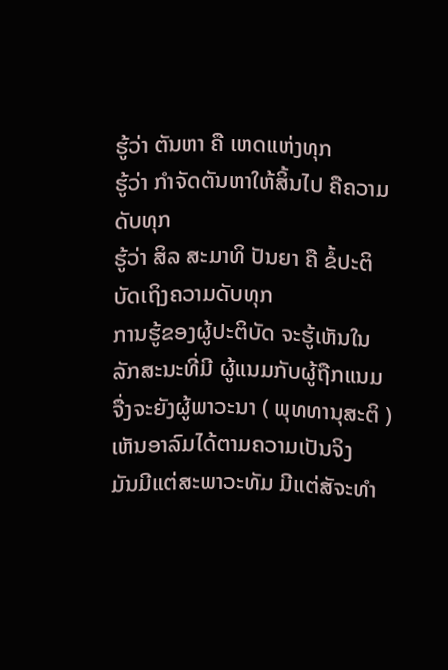ຮູ້ວ່າ ຕັນຫາ ຄື ເຫດແຫ່ງທຸກ
ຮູ້ວ່າ ກຳຈັດຕັນຫາໃຫ້ສິ້ນໄປ ຄືຄວາມດັບທຸກ
ຮູ້ວ່າ ສິລ ສະມາທິ ປັນຍາ ຄື ຂໍ້ປະຕິບັດເຖິງຄວາມດັບທຸກ
ການຮູ້ຂອງຜູ້ປະຕິບັດ ຈະຮູ້ເຫັນໃນລັກສະນະທີ່ມີ ຜູ້ແນມກັບຜູ້ຖືກແນມ ຈື່ງຈະຍັງຜູ້ພາວະນາ ( ພຸທທານຸສະຕິ ) ເຫັນອາລົມໄດ້ຕາມຄວາມເປັນຈິງ
ມັນມີແຕ່ສະພາວະທັມ ມີແຕ່ສັຈະທຳ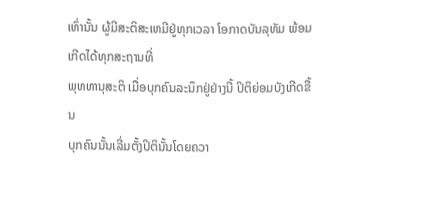ເທົ່ານັ້ນ ຜູ້ມີສະຕິສະເຫມີຢູ່ທຸກເວລາ ໂອກາດບັນລຸທັມ ພ້ອມເກີດໄດ້ທຸກສະຖານທີ່
ພຸທທານຸສະຕິ ເມື່ອບຸກຄົນລະນຶກຢູ່ຢ່າງນີ້ ປິຕິຍ່ອມບັງເກີດຂື້ນ
ບຸກຄົນນັ້ນເລີ່ມຕັ້ງປິຕິນັ້ນໂດຍຄວາ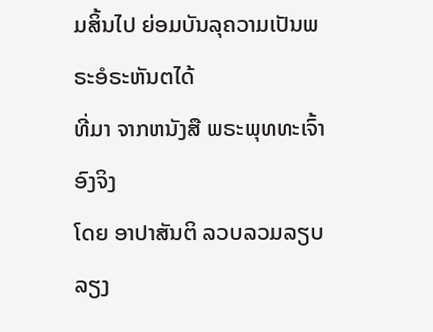ມສິ້ນໄປ ຍ່ອມບັນລຸຄວາມເປັນພຣະອໍຣະຫັນຕໄດ້
ທີ່ມາ ຈາກຫນັງສື ພຣະພຸທທະເຈົ້າອົງຈິງ
ໂດຍ ອາປາສັນຕິ ລວບລວມລຽບລຽງ